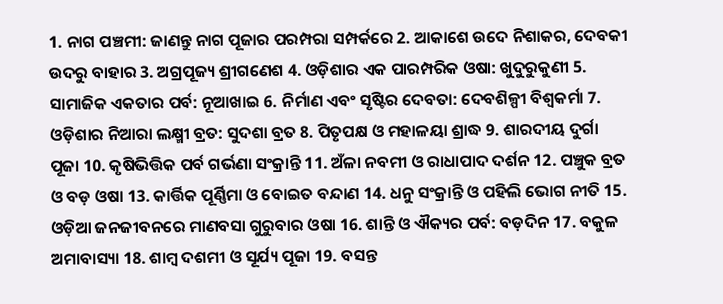1. ନାଗ ପଞ୍ଚମୀ: ଜାଣନ୍ତୁ ନାଗ ପୂଜାର ପରମ୍ପରା ସମ୍ପର୍କରେ 2. ଆକାଶେ ଉଦେ ନିଶାକର, ଦେବକୀ ଉଦରୁ ବାହାର 3. ଅଗ୍ରପୂଜ୍ୟ ଶ୍ରୀଗଣେଶ 4. ଓଡ଼ିଶାର ଏକ ପାରମ୍ପରିକ ଓଷା: ଖୁଦୁରୁକୁଣୀ 5. ସାମାଜିକ ଏକତାର ପର୍ବ: ନୂଆଖାଇ 6. ନିର୍ମାଣ ଏବଂ ସୃଷ୍ଟିର ଦେବତା: ଦେବଶିଳ୍ପୀ ବିଶ୍ୱକର୍ମା 7. ଓଡ଼ିଶାର ନିଆରା ଲକ୍ଷ୍ମୀ ବ୍ରତ: ସୁଦଶା ବ୍ରତ 8. ପିତୃପକ୍ଷ ଓ ମହାଳୟା ଶ୍ରାଦ୍ଧ 9. ଶାରଦୀୟ ଦୁର୍ଗା ପୂଜା 10. କୃଷିଭିତ୍ତିକ ପର୍ବ ଗର୍ଭଣା ସଂକ୍ରାନ୍ତି 11. ଅଁଳା ନବମୀ ଓ ରାଧାପାଦ ଦର୍ଶନ 12. ପଞ୍ଚୁକ ବ୍ରତ ଓ ବଡ଼ ଓଷା 13. କାର୍ତ୍ତିକ ପୂର୍ଣ୍ଣିମା ଓ ବୋଇତ ବନ୍ଦାଣ 14. ଧନୁ ସଂକ୍ରାନ୍ତି ଓ ପହିଲି ଭୋଗ ନୀତି 15. ଓଡ଼ିଆ ଜନଜୀବନରେ ମାଣବସା ଗୁରୁବାର ଓଷା 16. ଶାନ୍ତି ଓ ଐକ୍ୟର ପର୍ବ: ବଡ଼ଦିନ 17. ବକୁଳ ଅମାବାସ୍ୟା 18. ଶାମ୍ବ ଦଶମୀ ଓ ସୂର୍ଯ୍ୟ ପୂଜା 19. ବସନ୍ତ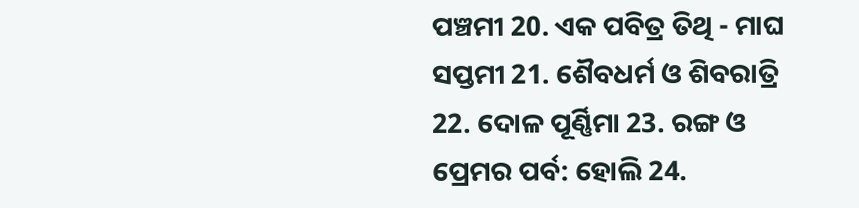ପଞ୍ଚମୀ 20. ଏକ ପବିତ୍ର ତିଥି - ମାଘ ସପ୍ତମୀ 21. ଶୈବଧର୍ମ ଓ ଶିବରାତ୍ରି 22. ଦୋଳ ପୂର୍ଣ୍ଣିମା 23. ରଙ୍ଗ ଓ ପ୍ରେମର ପର୍ବ: ହୋଲି 24.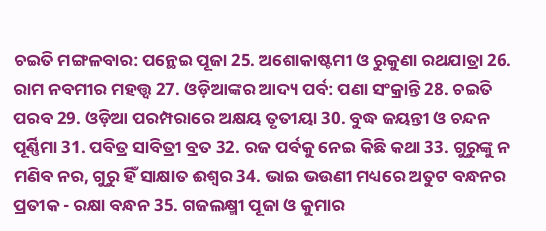ଚଇତି ମଙ୍ଗଳବାର: ପନ୍ଥେଇ ପୂଜା 25. ଅଶୋକାଷ୍ଟମୀ ଓ ରୁକୁଣା ରଥଯାତ୍ରା 26. ରାମ ନବମୀର ମହତ୍ତ୍ବ 27. ଓଡ଼ିଆଙ୍କର ଆଦ୍ୟ ପର୍ବ: ପଣା ସଂକ୍ରାନ୍ତି 28. ଚଇତି ପରବ 29. ଓଡ଼ିଆ ପରମ୍ପରାରେ ଅକ୍ଷୟ ତୃତୀୟା 30. ବୁଦ୍ଧ ଜୟନ୍ତୀ ଓ ଚନ୍ଦନ ପୂର୍ଣ୍ଣିମା 31. ପବିତ୍ର ସାବିତ୍ରୀ ବ୍ରତ 32. ରଜ ପର୍ବକୁ ନେଇ କିଛି କଥା 33. ଗୁରୁଙ୍କୁ ନ ମଣିବ ନର, ଗୁରୁ ହିଁ ସାକ୍ଷାତ ଈଶ୍ୱର 34. ଭାଇ ଭଉଣୀ ମଧ୍ୟରେ ଅତୁଟ ବନ୍ଧନର ପ୍ରତୀକ - ରକ୍ଷା ବନ୍ଧନ 35. ଗଜଲକ୍ଷ୍ମୀ ପୂଜା ଓ କୁମାର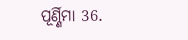ପୂର୍ଣ୍ଣିମା 36.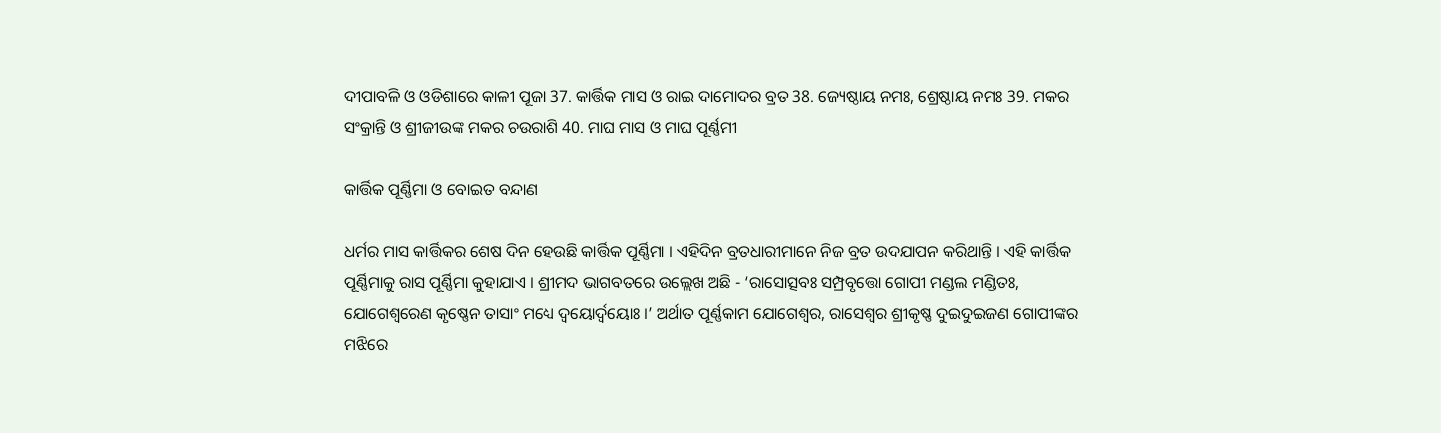ଦୀପାବଳି ଓ ଓଡିଶାରେ କାଳୀ ପୂଜା 37. କାର୍ତ୍ତିକ ମାସ ଓ ରାଇ ଦାମୋଦର ବ୍ରତ 38. ଜ୍ୟେଷ୍ଠାୟ ନମଃ, ଶ୍ରେଷ୍ଠାୟ ନମଃ 39. ମକର ସଂକ୍ରାନ୍ତି ଓ ଶ୍ରୀଜୀଉଙ୍କ ମକର ଚଉରାଶି 40. ମାଘ ମାସ ଓ ମାଘ ପୂର୍ଣ୍ଣମୀ

କାର୍ତ୍ତିକ ପୂର୍ଣ୍ଣିମା ଓ ବୋଇତ ବନ୍ଦାଣ

ଧର୍ମର ମାସ କାର୍ତ୍ତିକର ଶେଷ ଦିନ ହେଉଛି କାର୍ତ୍ତିକ ପୂର୍ଣ୍ଣିମା । ଏହିଦିନ ବ୍ରତଧାରୀମାନେ ନିଜ ବ୍ରତ ଉଦଯାପନ କରିଥାନ୍ତି । ଏହି କାର୍ତ୍ତିକ ପୂର୍ଣ୍ଣିମାକୁ ରାସ ପୂର୍ଣ୍ଣିମା କୁହାଯାଏ । ଶ୍ରୀମଦ ଭାଗବତରେ ଉଲ୍ଲେଖ ଅଛି - ‘ରାସୋତ୍ସବଃ ସମ୍ପ୍ରବୃତ୍ତୋ ଗୋପୀ ମଣ୍ଡଲ ମଣ୍ଡିତଃ, ଯୋଗେଶ୍ୱରେଣ କୃଷ୍ଣେନ ତାସାଂ ମଧ୍ୟେ ଦ୍ୱୟୋର୍ଦ୍ୱୟୋଃ ।’ ଅର୍ଥାତ ପୂର୍ଣ୍ଣକାମ ଯୋଗେଶ୍ୱର, ରାସେଶ୍ୱର ଶ୍ରୀକୃଷ୍ଣ ଦୁଇଦୁଇଜଣ ଗୋପୀଙ୍କର ମଝିରେ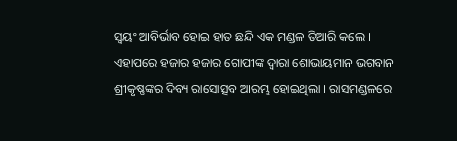ସ୍ୱୟଂ ଆବିର୍ଭାବ ହୋଇ ହାତ ଛନ୍ଦି ଏକ ମଣ୍ଡଳ ତିଆରି କଲେ । ଏହାପରେ ହଜାର ହଜାର ଗୋପୀଙ୍କ ଦ୍ୱାରା ଶୋଭାୟମାନ ଭଗବାନ ଶ୍ରୀକୃଷ୍ଣଙ୍କର ଦିବ୍ୟ ରାସୋତ୍ସବ ଆରମ୍ଭ ହୋଇଥିଲା । ରାସମଣ୍ଡଳରେ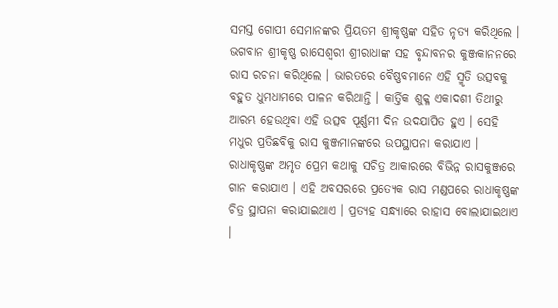ସମସ୍ତ ଗୋପୀ ସେମାନଙ୍କର ପ୍ରିୟତମ ଶ୍ରୀକୃଷ୍ଣଙ୍କ ସହିତ ନୃତ୍ୟ କରିଥିଲେ । ଭଗବାନ ଶ୍ରୀକୃଷ୍ଣ ରାସେଶ୍ୱରୀ ଶ୍ରୀରାଧାଙ୍କ ସହ ବୃନ୍ଦାବନର କୁଞ୍ଜକାନନରେ ରାସ ରଚନା କରିଥିଲେ । ଭାରତରେ ବୈଷ୍ଣବମାନେ ଏହି ସ୍ମୃତି ଉତ୍ସବକୁ ବହୁତ ଧୁମଧାମରେ ପାଳନ କରିଥାନ୍ତି । କାର୍ତ୍ତିକ ଶୁକ୍ଳ ଏକାଦଶୀ ତିଥୀରୁ ଆରମ୍ଭ ହେଉଥିବା ଏହି ଉତ୍ସବ ପୂର୍ଣ୍ଣମୀ ଦିନ ଉଦଯାପିତ ହୁଏ । ସେହି ମଧୁର ପ୍ରତିଛବିକୁ ରାସ କୁଞ୍ଜମାନଙ୍କରେ ଉପସ୍ଥାପନା କରାଯାଏ । ରାଧାକୃଷ୍ଣଙ୍କ ଅମୃତ ପ୍ରେମ କଥାକୁ ସଚିତ୍ର ଆକାରରେ ବିଭିନ୍ନ ରାସକୁଞ୍ଜରେ ଗାନ କରାଯାଏ । ଏହି ଅବସରରେ ପ୍ରତ୍ୟେକ ରାସ ମଣ୍ଡପରେ ରାଧାକୃଷ୍ଣଙ୍କ ଚିତ୍ର ସ୍ଥାପନା କରାଯାଇଥାଏ । ପ୍ରତ୍ୟହ ସନ୍ଧ୍ୟାରେ ରାହାସ ବୋଲାଯାଇଥାଏ ।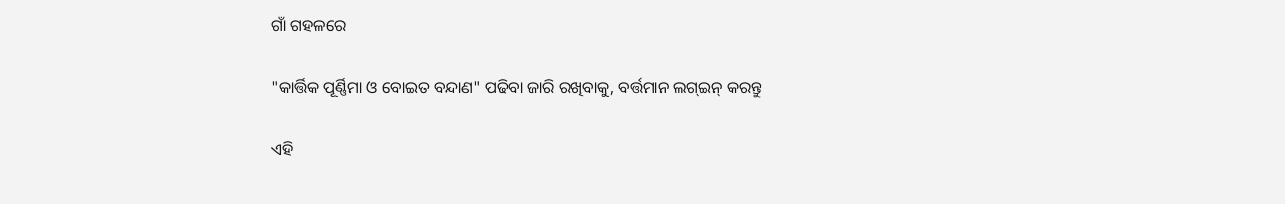ଗାଁ ଗହଳରେ

"କାର୍ତ୍ତିକ ପୂର୍ଣ୍ଣିମା ଓ ବୋଇତ ବନ୍ଦାଣ" ପଢିବା ଜାରି ରଖିବାକୁ, ବର୍ତ୍ତମାନ ଲଗ୍ଇନ୍ କରନ୍ତୁ

ଏହି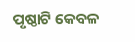ପୃଷ୍ଠାଟି କେବଳ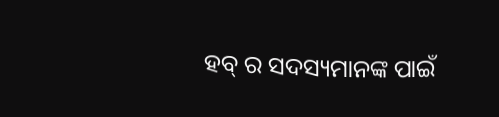ହବ୍ ର ସଦସ୍ୟମାନଙ୍କ ପାଇଁ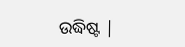ଉଦ୍ଧିଷ୍ଟ |